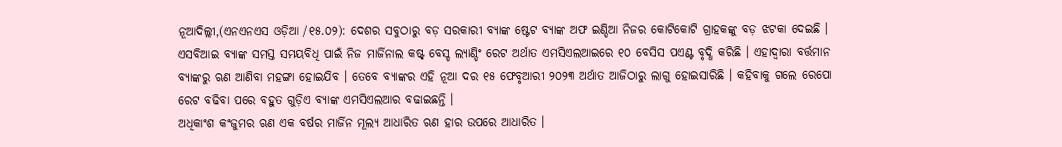ନୂଆଦିଲ୍ଲୀ,(ଏନଏନଏସ ଓଡ଼ିଆ /୧୫.୦୨): ଦେଶର ସବୁଠାରୁ ବଡ଼ ସରକାରୀ ବ୍ୟାଙ୍କ ଷ୍ଟେଟ ବ୍ୟାଙ୍କ ଅଫ ଇଣ୍ଡିଆ ନିଜର କୋଟିକୋଟି ଗ୍ରାହକଙ୍କୁ ବଡ଼ ଝଟକା ଦେଇଛି । ଏସବିଆଇ ବ୍ୟାଙ୍କ ସମସ୍ତ ସମୟବିଧି ପାଇଁ ନିଜ ମାର୍ଜିନାଲ କଷ୍ଟ୍ ବେସ୍ଡ ଲ୍ୟାଣ୍ଡିଂ ରେଟ ଅର୍ଥାତ ଏମସିଏଲଆଇରେ ୧୦ ବେସିସ ପଏଣ୍ଟ ବୃଦ୍ଧି କରିଛି । ଏହାଦ୍ୱାରା ବର୍ତ୍ତମାନ ବ୍ୟାଙ୍କରୁ ଋଣ ଆଣିବା ମହଙ୍ଗା ହୋଇଯିବ । ତେବେ ବ୍ୟାଙ୍କର ଏହି ନୂଆ ଦର ୧୫ ଫେବୃଆରୀ ୨୦୨୩ ଅର୍ଥାତ ଆଜିଠାରୁ ଲାଗୁ ହୋଇସାରିଛି । କହିବାକୁ ଗଲେ ରେପୋ ରେଟ ବଢିବା ପରେ ବହୁତ ଗୁଡ଼ିଏ ବ୍ୟାଙ୍କ ଏମସିଏଲଆର ବଢାଇଛନ୍ତି ।
ଅଧିକାଂଶ କଂଜୁମର ଋଣ ଏକ ବର୍ଷର ମାର୍ଜିନ ମୂଲ୍ୟ ଆଧାରିତ ଋଣ ହାର ଉପରେ ଆଧାରିତ ।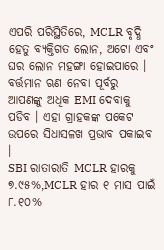ଏପରି ପରିସ୍ଥିତିରେ, MCLR ବୃଦ୍ଧି ହେତୁ ବ୍ୟକ୍ତିଗତ ଲୋନ, ଅଟୋ ଏବଂ ଘର ଲୋନ ମହଙ୍ଗା ହୋଇପାରେ । ବର୍ତ୍ତମାନ ଋଣ ନେବା ପୂର୍ବରୁ ଆପଣଙ୍କୁ ଅଧିକ EMI ଦେବାକୁ ପଡିବ । ଏହା ଗ୍ରାହକଙ୍କ ପକେଟ ଉପରେ ସିଧାସଳଖ ପ୍ରଭାବ ପକାଇବ ।
SBI ରାତାରାତି MCLR ହାରକୁ ୭.୯୫%,MCLR ହାର ୧ ମାସ ପାଇଁ ୮.୧୦%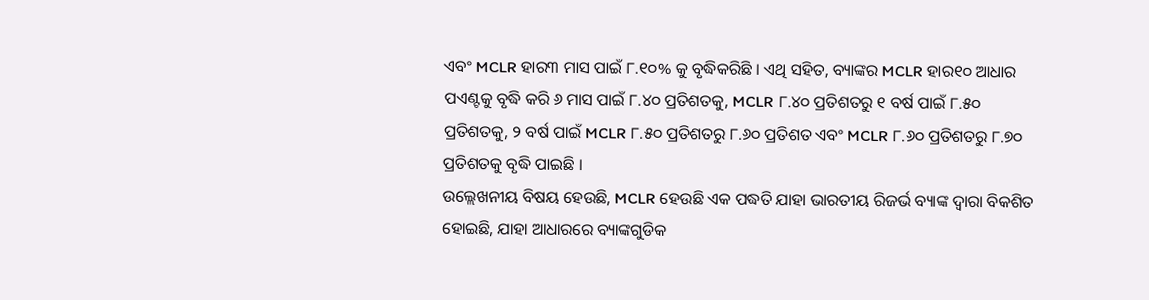ଏବଂ MCLR ହାର୩ ମାସ ପାଇଁ ୮.୧୦% କୁ ବୃଦ୍ଧିକରିଛି । ଏଥି ସହିତ, ବ୍ୟାଙ୍କର MCLR ହାର୧୦ ଆଧାର ପଏଣ୍ଟକୁ ବୃଦ୍ଧି କରି ୬ ମାସ ପାଇଁ ୮.୪୦ ପ୍ରତିଶତକୁ, MCLR ୮.୪୦ ପ୍ରତିଶତରୁ ୧ ବର୍ଷ ପାଇଁ ୮.୫୦ ପ୍ରତିଶତକୁ, ୨ ବର୍ଷ ପାଇଁ MCLR ୮.୫୦ ପ୍ରତିଶତରୁ ୮.୬୦ ପ୍ରତିଶତ ଏବଂ MCLR ୮.୬୦ ପ୍ରତିଶତରୁ ୮.୭୦ ପ୍ରତିଶତକୁ ବୃଦ୍ଧି ପାଇଛି ।
ଉଲ୍ଲେଖନୀୟ ବିଷୟ ହେଉଛି, MCLR ହେଉଛି ଏକ ପଦ୍ଧତି ଯାହା ଭାରତୀୟ ରିଜର୍ଭ ବ୍ୟାଙ୍କ ଦ୍ୱାରା ବିକଶିତ ହୋଇଛି, ଯାହା ଆଧାରରେ ବ୍ୟାଙ୍କଗୁଡିକ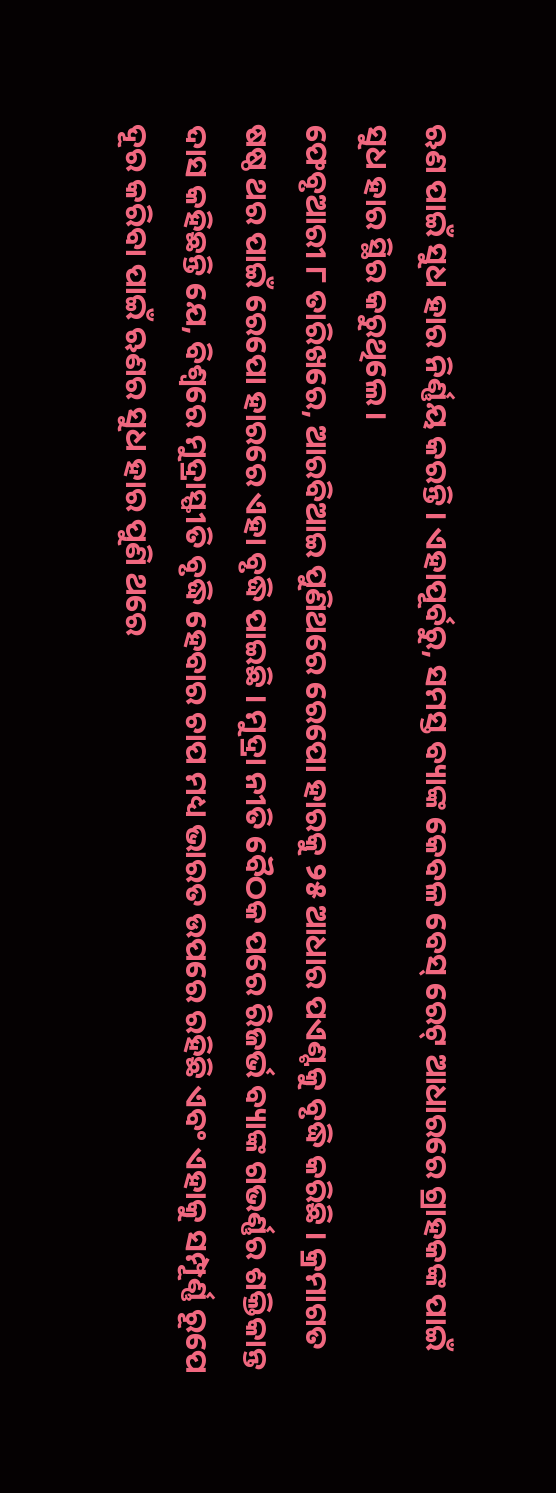ଋଣ ପାଇଁ ସୁଧ ହାର ନିର୍ଣ୍ଣୟ କରନ୍ତି। ଏହାପୂର୍ବରୁ, ସମସ୍ତ ବ୍ୟାଙ୍କ କେବଳ ବେସ୍ ରେଟ୍ ଆଧାରରେ ଗ୍ରାହକଙ୍କ ପାଇଁ ସୁଧ ହାର ସ୍ଥିର କରୁଥିଲେ।
ଫେବୃଆରୀ ୮ ତାରିଖରେ, ଆରବିଆଇ ପୁଣିଥରେ ରେପୋ ହାରକୁ ୨୫ ଆଧାର ପଏଣ୍ଟକୁ ବୃଦ୍ଧି କରିଛି । କ୍ରମାଗତ ଷଷ୍ଠ ଥର ପାଇଁ ରେପୋ ହାରରେ ଏହା ବୃଦ୍ଧି ପାଇଛି । ମୁଦ୍ରା ନୀତି ବୈଠକ ପରେ ରିଜର୍ଭ ବ୍ୟାଙ୍କ ଗଭର୍ଣ୍ଣର ଶକ୍ତିକାନ୍ତ ଦାସ କହିଛନ୍ତି ଯେ, ବିଶ୍ୱରେ ମୁଦ୍ରାସ୍ଫୀତି ବୃଦ୍ଧି ହେବାର ଚାପ ମଧ୍ୟ ଭାରତ ଉପରେ ରହିଛି ଏବଂ ଏହାକୁ ସମ୍ପୂର୍ଣ୍ଣ ରୂପେ ଦୂର କରିବା ପାଇଁ ଋଣର ସୁଧ ହାର ପୁଣି ଥରେ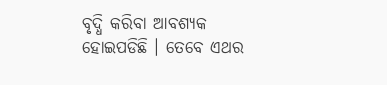ବୃଦ୍ଧି କରିବା ଆବଶ୍ୟକ ହୋଇପଡିଛି । ତେବେ ଏଥର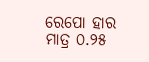ରେପୋ ହାର ମାତ୍ର ୦.୨୫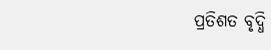ପ୍ରତିଶତ ବୃଦ୍ଧି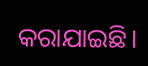କରାଯାଇଛି।